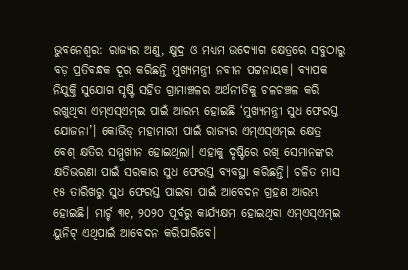ଭୁବନେଶ୍ୱର: ରାଜ୍ୟର ଅଣୁ, କ୍ଷୁଦ୍ର ଓ ମଧ୍ୟମ ଉଦ୍ୟୋଗ କ୍ଷେତ୍ରରେ ସବୁଠାରୁ ବଡ଼ ପ୍ରତିବନ୍ଧକ ଦୂର କରିଛନ୍ତି ମୁଖ୍ୟମନ୍ତ୍ରୀ ନବୀନ ପଟ୍ଟନାୟକ। ବ୍ୟାପକ ନିଯୁକ୍ତି ସୁଯୋଗ ସୃଷ୍ଟି ସହିତ ଗ୍ରାମାଞ୍ଚଳର ଅର୍ଥନୀତିକୁ ଚଳଚଞ୍ଚଳ କରି ରଖୁଥିବା ଏମ୍ଏସ୍ଏମ୍ଇ ପାଇଁ ଆରମ୍ଭ ହୋଇଛି ‘ମୁଖ୍ୟମନ୍ତ୍ରୀ ସୁଧ ଫେରସ୍ତ ଯୋଜନା’। କୋଭିଡ୍ ମହାମାରୀ ପାଇଁ ରାଜ୍ୟର ଏମ୍ଏସ୍ଏମ୍ଇ କ୍ଷେତ୍ର ବେଶ୍ କ୍ଷତିର ସମ୍ମୁଖୀନ ହୋଇଥିଲା। ଏହାକୁ ଦୃଷ୍ଟିରେ ରଖି ସେମାନଙ୍କର କ୍ଷତିଭରଣା ପାଇଁ ସରକାର ସୁଧ ଫେରସ୍ତ ବ୍ୟବସ୍ଥା କରିଛନ୍ତି। ଚଳିତ ମାସ ୧୫ ତାରିଖରୁ ସୁଧ ଫେରସ୍ତ ପାଇବା ପାଇଁ ଆବେଦନ ଗ୍ରହଣ ଆରମ୍ଭ ହୋଇଛି। ମାର୍ଚ୍ଚ ୩୧, ୨୦୨୦ ପୂର୍ବରୁ କାର୍ଯ୍ୟକ୍ଷମ ହୋଇଥିବା ଏମ୍ଏସ୍ଏମ୍ଇ ୟୁନିଟ୍ ଏଥିପାଇଁ ଆବେଦନ କରିପାରିବେ।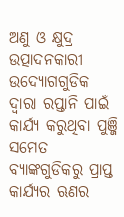ଅଣୁ ଓ କ୍ଷୁଦ୍ର ଉତ୍ପାଦନକାରୀ ଉଦ୍ୟୋଗଗୁଡିକ ଦ୍ୱାରା ରପ୍ତାନି ପାଇଁ କାର୍ଯ୍ୟ କରୁଥିବା ପୁଞ୍ଜି ସମେତ ବ୍ୟାଙ୍କଗୁଡିକରୁ ପ୍ରାପ୍ତ କାର୍ଯ୍ୟର ଋଣର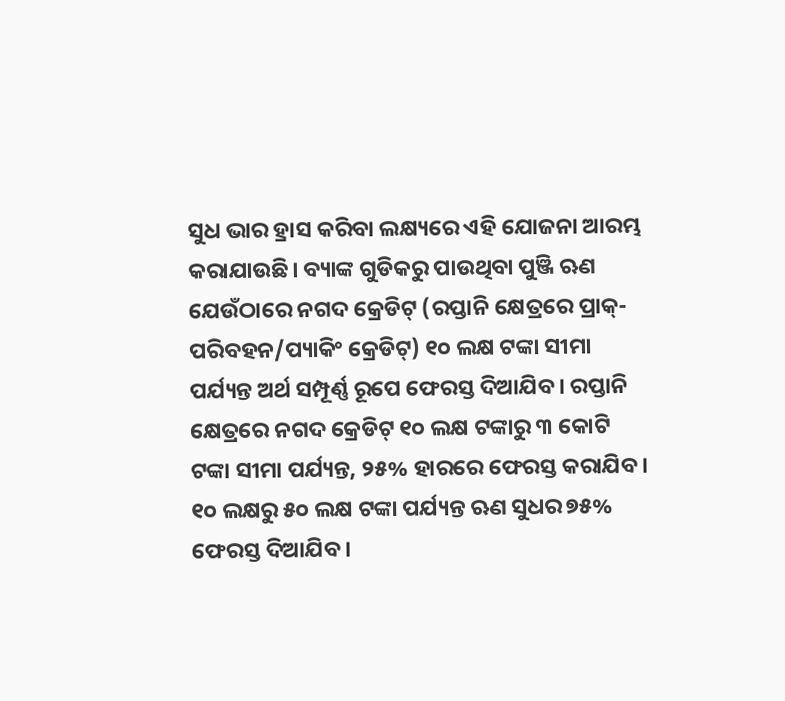ସୁଧ ଭାର ହ୍ରାସ କରିବା ଲକ୍ଷ୍ୟରେ ଏହି ଯୋଜନା ଆରମ୍ଭ କରାଯାଉଛି। ବ୍ୟାଙ୍କ ଗୁଡିକରୁ ପାଉଥିବା ପୁଞ୍ଜି ଋଣ ଯେଉଁଠାରେ ନଗଦ କ୍ରେଡିଟ୍ (ରପ୍ତାନି କ୍ଷେତ୍ରରେ ପ୍ରାକ୍-ପରିବହନ/ପ୍ୟାକିଂ କ୍ରେଡିଟ୍) ୧୦ ଲକ୍ଷ ଟଙ୍କା ସୀମା ପର୍ଯ୍ୟନ୍ତ ଅର୍ଥ ସମ୍ପୂର୍ଣ୍ଣ ରୂପେ ଫେରସ୍ତ ଦିଆଯିବ। ରପ୍ତାନି କ୍ଷେତ୍ରରେ ନଗଦ କ୍ରେଡିଟ୍ ୧୦ ଲକ୍ଷ ଟଙ୍କାରୁ ୩ କୋଟି ଟଙ୍କା ସୀମା ପର୍ଯ୍ୟନ୍ତ, ୨୫% ହାରରେ ଫେରସ୍ତ କରାଯିବ। ୧୦ ଲକ୍ଷରୁ ୫୦ ଲକ୍ଷ ଟଙ୍କା ପର୍ଯ୍ୟନ୍ତ ଋଣ ସୁଧର ୭୫% ଫେରସ୍ତ ଦିଆଯିବ।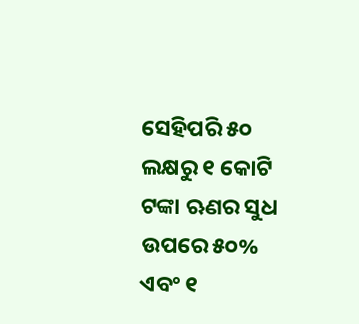ସେହିପରି ୫୦ ଲକ୍ଷରୁ ୧ କୋଟି ଟଙ୍କା ଋଣର ସୁଧ ଉପରେ ୫୦% ଏବଂ ୧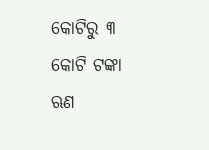କୋଟିରୁ ୩ କୋଟି ଟଙ୍କା ଋଣ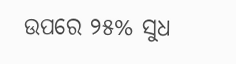ଉପରେ ୨୫% ସୁଧ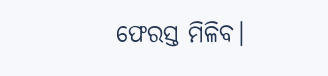ଫେରସ୍ତ ମିଳିବ।